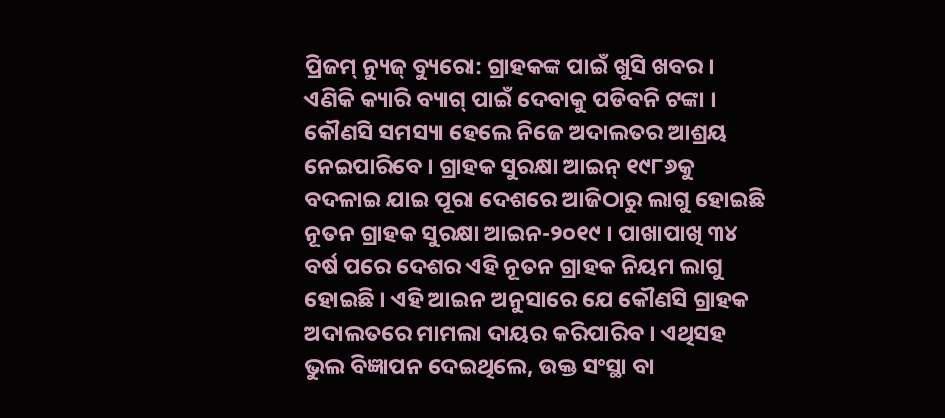ପ୍ରିଜମ୍ ନ୍ୟୁଜ୍ ବ୍ୟୁରୋ: ଗ୍ରାହକଙ୍କ ପାଇଁ ଖୁସି ଖବର । ଏଣିକି କ୍ୟାରି ବ୍ୟାଗ୍ ପାଇଁ ଦେବାକୁ ପଡିବନି ଟଙ୍କା । କୌଣସି ସମସ୍ୟା ହେଲେ ନିଜେ ଅଦାଲତର ଆଶ୍ରୟ ନେଇପାରିବେ । ଗ୍ରାହକ ସୁରକ୍ଷା ଆଇନ୍ ୧୯୮୬କୁ ବଦଳାଇ ଯାଇ ପୂରା ଦେଶରେ ଆଜିଠାରୁ ଲାଗୁ ହୋଇଛି ନୂତନ ଗ୍ରାହକ ସୁରକ୍ଷା ଆଇନ-୨୦୧୯ । ପାଖାପାଖି ୩୪ ବର୍ଷ ପରେ ଦେଶର ଏହି ନୂତନ ଗ୍ରାହକ ନିୟମ ଲାଗୁ ହୋଇଛି । ଏହି ଆଇନ ଅନୁସାରେ ଯେ କୌଣସି ଗ୍ରାହକ ଅଦାଲତରେ ମାମଲା ଦାୟର କରିପାରିବ । ଏଥିସହ ଭୁଲ ବିଜ୍ଞାପନ ଦେଇଥିଲେ, ଉକ୍ତ ସଂସ୍ଥା ବା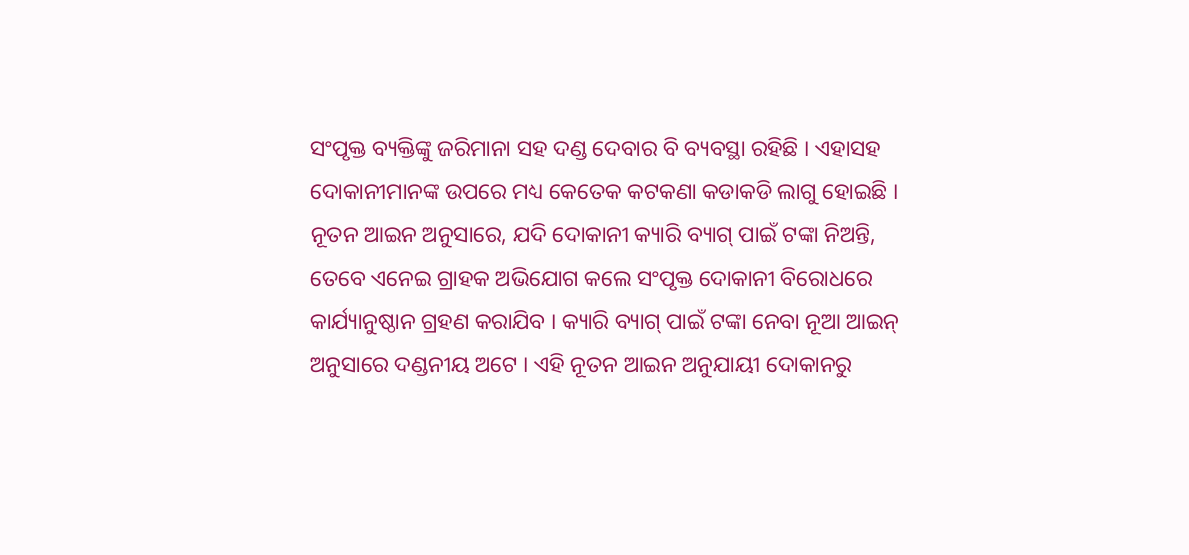ସଂପୃକ୍ତ ବ୍ୟକ୍ତିଙ୍କୁ ଜରିମାନା ସହ ଦଣ୍ଡ ଦେବାର ବି ବ୍ୟବସ୍ଥା ରହିଛି । ଏହାସହ ଦୋକାନୀମାନଙ୍କ ଉପରେ ମଧ୍ୟ କେତେକ କଟକଣା କଡାକଡି ଲାଗୁ ହୋଇଛି ।
ନୂତନ ଆଇନ ଅନୁସାରେ, ଯଦି ଦୋକାନୀ କ୍ୟାରି ବ୍ୟାଗ୍ ପାଇଁ ଟଙ୍କା ନିଅନ୍ତି, ତେବେ ଏନେଇ ଗ୍ରାହକ ଅଭିଯୋଗ କଲେ ସଂପୃକ୍ତ ଦୋକାନୀ ବିରୋଧରେ କାର୍ଯ୍ୟାନୁଷ୍ଠାନ ଗ୍ରହଣ କରାଯିବ । କ୍ୟାରି ବ୍ୟାଗ୍ ପାଇଁ ଟଙ୍କା ନେବା ନୂଆ ଆଇନ୍ ଅନୁସାରେ ଦଣ୍ଡନୀୟ ଅଟେ । ଏହି ନୂତନ ଆଇନ ଅନୁଯାୟୀ ଦୋକାନରୁ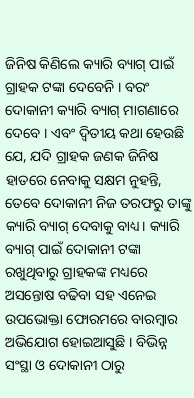ଜିନିଷ କିଣିଲେ କ୍ୟାରି ବ୍ୟାଗ୍ ପାଇଁ ଗ୍ରାହକ ଟଙ୍କା ଦେବେନି । ବରଂ ଦୋକାନୀ କ୍ୟାରି ବ୍ୟାଗ୍ ମାଗଣାରେ ଦେବେ । ଏବଂ ଦ୍ବିତୀୟ କଥା ହେଉଛି ଯେ, ଯଦି ଗ୍ରାହକ ଜଣକ ଜିନିଷ ହାତରେ ନେବାକୁ ସକ୍ଷମ ନୁହନ୍ତି, ତେବେ ଦୋକାନୀ ନିଜ ତରଫରୁ ତାଙ୍କୁ କ୍ୟାରି ବ୍ୟାଗ୍ ଦେବାକୁ ବାଧ୍ୟ। କ୍ୟାରି ବ୍ୟାଗ୍ ପାଇଁ ଦୋକାନୀ ଟଙ୍କା ରଖୁଥିବାରୁ ଗ୍ରାହକଙ୍କ ମଧ୍ୟରେ ଅସନ୍ତୋଷ ବଢିବା ସହ ଏନେଇ ଉପଭୋକ୍ତା ଫୋରମରେ ବାରମ୍ବାର ଅଭିଯୋଗ ହୋଇଆସୁଛି । ବିଭିନ୍ନ ସଂସ୍ଥା ଓ ଦୋକାନୀ ଠାରୁ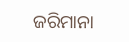ଜରିମାନା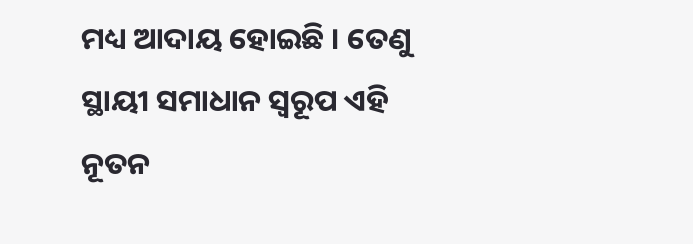ମଧ୍ୟ ଆଦାୟ ହୋଇଛି । ତେଣୁ ସ୍ଥାୟୀ ସମାଧାନ ସ୍ବରୂପ ଏହି ନୂତନ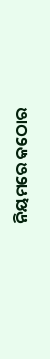ନିୟମରେ କଠୋର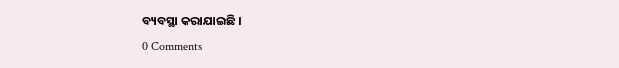ବ୍ୟବସ୍ଥା କରାଯାଇଛି ।
0 Comments